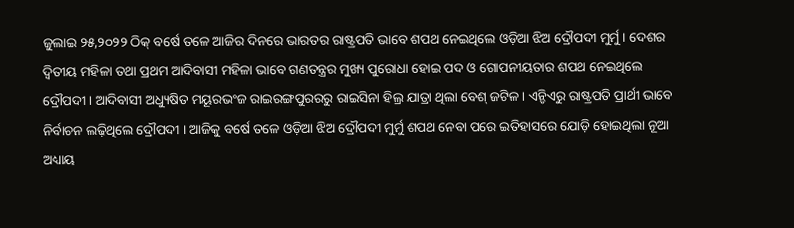ଜୁଲାଇ ୨୫,୨୦୨୨ ଠିକ୍ ବର୍ଷେ ତଳେ ଆଜିର ଦିନରେ ଭାରତର ରାଷ୍ଟ୍ରପତି ଭାବେ ଶପଥ ନେଇଥିଲେ ଓଡ଼ିଆ ଝିଅ ଦ୍ରୌପଦୀ ମୁର୍ମୁ । ଦେଶର ଦ୍ୱିତୀୟ ମହିଳା ତଥା ପ୍ରଥମ ଆଦିବାସୀ ମହିଳା ଭାବେ ଗଣତନ୍ତ୍ରର ମୁଖ୍ୟ ପୁରୋଧା ହୋଇ ପଦ ଓ ଗୋପନୀୟତାର ଶପଥ ନେଇଥିଲେ ଦ୍ରୌପଦୀ । ଆଦିବାସୀ ଅଧ୍ୟୁଷିତ ମୟୂରଭଂଜ ରାଇରଙ୍ଗପୁରରରୁ ରାଇସିନା ହିଲ୍ର ଯାତ୍ରା ଥିଲା ବେଶ୍ ଜଟିଳ । ଏନ୍ଡିଏରୁ ରାଷ୍ଟ୍ରପତି ପ୍ରାର୍ଥୀ ଭାବେ ନିର୍ବାଚନ ଲଢ଼ିଥିଲେ ଦ୍ରୌପଦୀ । ଆଜିକୁ ବର୍ଷେ ତଳେ ଓଡ଼ିଆ ଝିଅ ଦ୍ରୌପଦୀ ମୁର୍ମୁ ଶପଥ ନେବା ପରେ ଇତିହାସରେ ଯୋଡ଼ି ହୋଇଥିଲା ନୂଆ ଅଧ୍ୟାୟ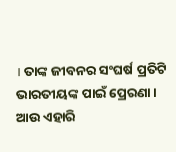। ତାଙ୍କ ଜୀବନର ସଂଘର୍ଷ ପ୍ରତିଟି ଭାରତୀୟଙ୍କ ପାଇଁ ପ୍ରେରଣା ।
ଆଉ ଏହାରି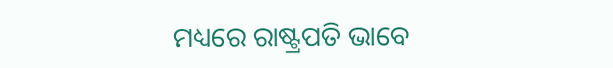ମଧ୍ୟରେ ରାଷ୍ଟ୍ରପତି ଭାବେ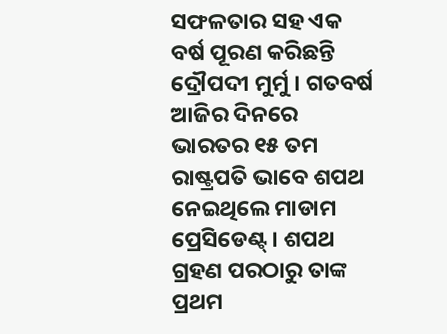ସଫଳତାର ସହ ଏକ ବର୍ଷ ପୂରଣ କରିଛନ୍ତି ଦ୍ରୌପଦୀ ମୁର୍ମୁ । ଗତବର୍ଷ ଆଜିର ଦିନରେ ଭାରତର ୧୫ ତମ ରାଷ୍ଟ୍ରପତି ଭାବେ ଶପଥ ନେଇଥିଲେ ମାଡାମ ପ୍ରେସିଡେଣ୍ଟ୍ । ଶପଥ ଗ୍ରହଣ ପରଠାରୁ ତାଙ୍କ ପ୍ରଥମ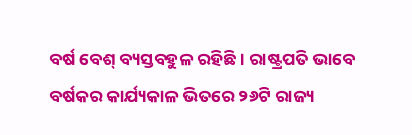ବର୍ଷ ବେଶ୍ ବ୍ୟସ୍ତବହୁଳ ରହିଛି । ରାଷ୍ଟ୍ରପତି ଭାବେ ବର୍ଷକର କାର୍ଯ୍ୟକାଳ ଭିତରେ ୨୬ଟି ରାଜ୍ୟ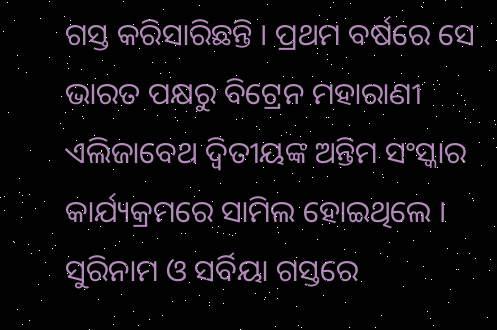ଗସ୍ତ କରିସାରିଛନ୍ତି । ପ୍ରଥମ ବର୍ଷରେ ସେ ଭାରତ ପକ୍ଷରୁ ବିଟ୍ରେନ ମହାରାଣୀ ଏଲିଜାବେଥ ଦ୍ୱିତୀୟଙ୍କ ଅନ୍ତିମ ସଂସ୍କାର କାର୍ଯ୍ୟକ୍ରମରେ ସାମିଲ ହୋଇଥିଲେ । ସୁରିନାମ ଓ ସର୍ବିୟା ଗସ୍ତରେ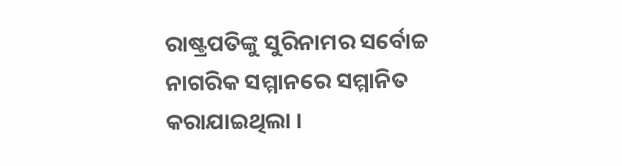ରାଷ୍ଟ୍ରପତିଙ୍କୁ ସୁରିନାମର ସର୍ବୋଚ୍ଚ ନାଗରିକ ସମ୍ମାନରେ ସମ୍ମାନିତ କରାଯାଇଥିଲା ।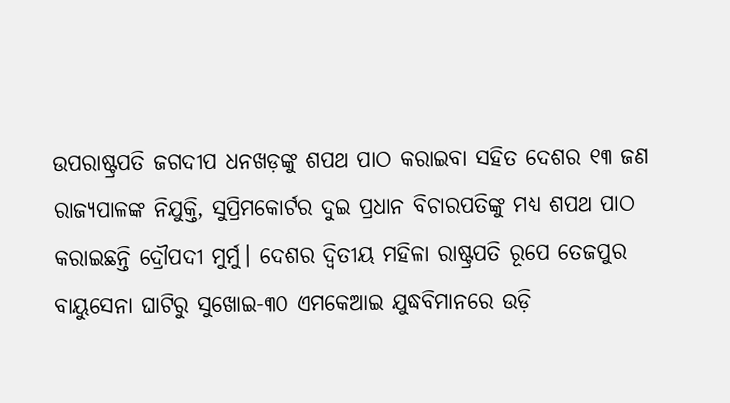ଉପରାଷ୍ଟ୍ରପତି ଜଗଦୀପ ଧନଖଡ଼ଙ୍କୁ ଶପଥ ପାଠ କରାଇବା ସହିତ ଦେଶର ୧୩ ଜଣ ରାଜ୍ୟପାଳଙ୍କ ନିଯୁକ୍ତି, ସୁପ୍ରିମକୋର୍ଟର ଦୁଇ ପ୍ରଧାନ ବିଚାରପତିଙ୍କୁ ମଧ୍ୟ ଶପଥ ପାଠ କରାଇଛନ୍ତି ଦ୍ରୌପଦୀ ମୁର୍ମୁ। ଦେଶର ଦ୍ୱିତୀୟ ମହିଳା ରାଷ୍ଟ୍ରପତି ରୂପେ ତେଜପୁର ବାୟୁସେନା ଘାଟିରୁ ସୁଖୋଇ-୩୦ ଏମକେଆଇ ଯୁଦ୍ଧବିମାନରେ ଉଡ଼ି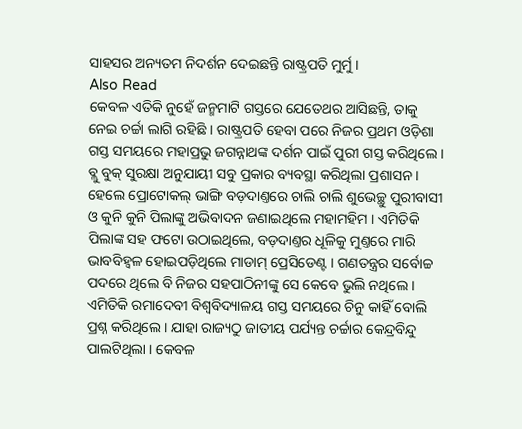ସାହସର ଅନ୍ୟତମ ନିଦର୍ଶନ ଦେଇଛନ୍ତି ରାଷ୍ଟ୍ରପତି ମୁର୍ମୁ ।
Also Read
କେବଳ ଏତିକି ନୁହେଁ ଜନ୍ମମାଟି ଗସ୍ତରେ ଯେତେଥର ଆସିଛନ୍ତି, ତାକୁ ନେଇ ଚର୍ଚ୍ଚା ଲାଗି ରହିଛି । ରାଷ୍ଟ୍ରପତି ହେବା ପରେ ନିଜର ପ୍ରଥମ ଓଡ଼ିଶା ଗସ୍ତ ସମୟରେ ମହାପ୍ରଭୁ ଜଗନ୍ନାଥଙ୍କ ଦର୍ଶନ ପାଇଁ ପୁରୀ ଗସ୍ତ କରିଥିଲେ । ବ୍ଲୁ ବୁକ୍ ସୁରକ୍ଷା ଅନୁଯାୟୀ ସବୁ ପ୍ରକାର ବ୍ୟବସ୍ଥା କରିଥିଲା ପ୍ରଶାସନ । ହେଲେ ପ୍ରୋଟୋକଲ୍ ଭାଙ୍ଗି ବଡ଼ଦାଣ୍ତରେ ଚାଲି ଚାଲି ଶୁଭେଚ୍ଛୁ ପୁରୀବାସୀ ଓ କୁନି କୁନି ପିଲାଙ୍କୁ ଅଭିବାଦନ ଜଣାଇଥିଲେ ମହାମହିମ । ଏମିତିକି ପିଲାଙ୍କ ସହ ଫଟୋ ଉଠାଇଥିଲେ, ବଡ଼ଦାଣ୍ତର ଧୂଳିକୁ ମୁଣ୍ତରେ ମାରି ଭାବବିହ୍ୱଳ ହୋଇପଡ଼ିଥିଲେ ମାଡାମ୍ ପ୍ରେସିଡେଣ୍ଟ । ଗଣତନ୍ତ୍ରର ସର୍ବୋଚ୍ଚ ପଦରେ ଥିଲେ ବି ନିଜର ସହପାଠିନୀଙ୍କୁ ସେ କେବେ ଭୁଲି ନଥିଲେ । ଏମିତିକି ରମାଦେବୀ ବିଶ୍ୱବିଦ୍ୟାଳୟ ଗସ୍ତ ସମୟରେ ଚିନୁ କାହିଁ ବୋଲି ପ୍ରଶ୍ନ କରିଥିଲେ । ଯାହା ରାଜ୍ୟଠୁ ଜାତୀୟ ପର୍ଯ୍ୟନ୍ତ ଚର୍ଚ୍ଚାର କେନ୍ଦ୍ରବିନ୍ଦୁ ପାଲଟିଥିଲା । କେବଳ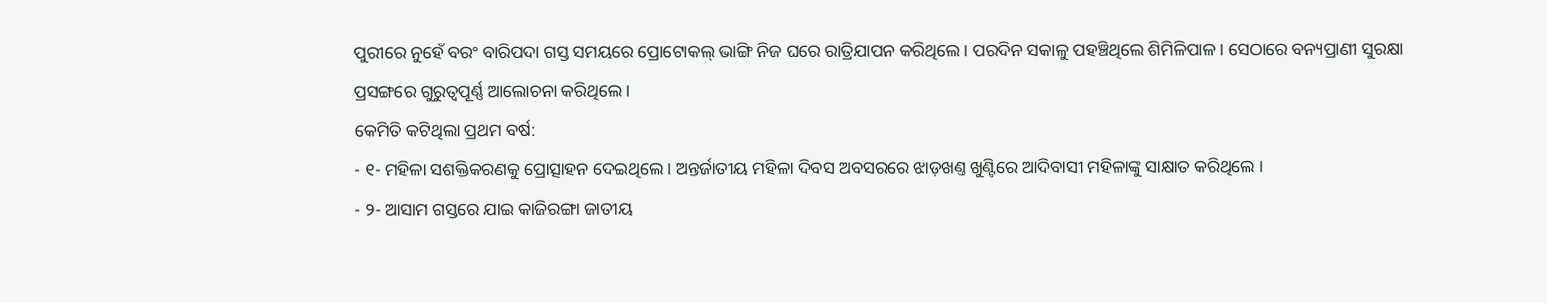ପୁରୀରେ ନୁହେଁ ବରଂ ବାରିପଦା ଗସ୍ତ ସମୟରେ ପ୍ରୋଟୋକଲ୍ ଭାଙ୍ଗି ନିଜ ଘରେ ରାତ୍ରିଯାପନ କରିଥିଲେ । ପରଦିନ ସକାଳୁ ପହଞ୍ଚିଥିଲେ ଶିମିଳିପାଳ । ସେଠାରେ ବନ୍ୟପ୍ରାଣୀ ସୁରକ୍ଷା ପ୍ରସଙ୍ଗରେ ଗୁରୁତ୍ୱପୂର୍ଣ୍ଣ ଆଲୋଚନା କରିଥିଲେ ।
କେମିତି କଟିଥିଲା ପ୍ରଥମ ବର୍ଷ:
- ୧- ମହିଳା ସଶକ୍ତିକରଣକୁ ପ୍ରୋତ୍ସାହନ ଦେଇଥିଲେ । ଅନ୍ତର୍ଜାତୀୟ ମହିଳା ଦିବସ ଅବସରରେ ଝାଡ଼ଖଣ୍ତ ଖୁଣ୍ଟିରେ ଆଦିବାସୀ ମହିଳାଙ୍କୁ ସାକ୍ଷାତ କରିଥିଲେ ।
- ୨- ଆସାମ ଗସ୍ତରେ ଯାଇ କାଜିରଙ୍ଗା ଜାତୀୟ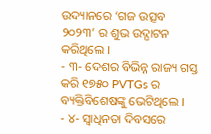ଉଦ୍ୟାନରେ ‘ଗଜ ଉତ୍ସବ ୨୦୨୩’ ର ଶୁଭ ଉଦ୍ଘାଟନ କରିଥିଲେ ।
- ୩- ଦେଶର ବିଭିନ୍ନ ରାଜ୍ୟ ଗସ୍ତ କରି ୧୭୫୦ PVTGs ର ବ୍ୟକ୍ତିବିଶେଷଙ୍କୁ ଭେଟିଥିଲେ ।
- ୪- ସ୍ୱାଧିନତା ଦିବସରେ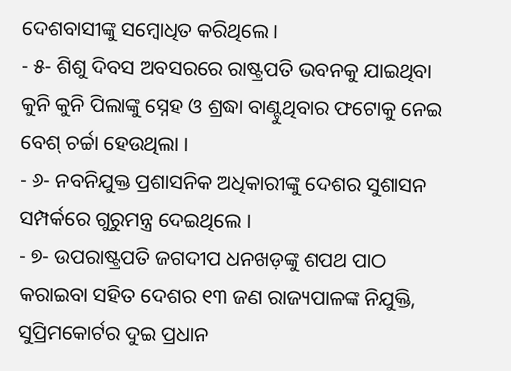ଦେଶବାସୀଙ୍କୁ ସମ୍ବୋଧିତ କରିଥିଲେ ।
- ୫- ଶିଶୁ ଦିବସ ଅବସରରେ ରାଷ୍ଟ୍ରପତି ଭବନକୁ ଯାଇଥିବା କୁନି କୁନି ପିଲାଙ୍କୁ ସ୍ନେହ ଓ ଶ୍ରଦ୍ଧା ବାଣ୍ଟୁଥିବାର ଫଟୋକୁ ନେଇ ବେଶ୍ ଚର୍ଚ୍ଚା ହେଉଥିଲା ।
- ୬- ନବନିଯୁକ୍ତ ପ୍ରଶାସନିକ ଅଧିକାରୀଙ୍କୁ ଦେଶର ସୁଶାସନ ସମ୍ପର୍କରେ ଗୁରୁମନ୍ତ୍ର ଦେଇଥିଲେ ।
- ୭- ଉପରାଷ୍ଟ୍ରପତି ଜଗଦୀପ ଧନଖଡ଼ଙ୍କୁ ଶପଥ ପାଠ କରାଇବା ସହିତ ଦେଶର ୧୩ ଜଣ ରାଜ୍ୟପାଳଙ୍କ ନିଯୁକ୍ତି, ସୁପ୍ରିମକୋର୍ଟର ଦୁଇ ପ୍ରଧାନ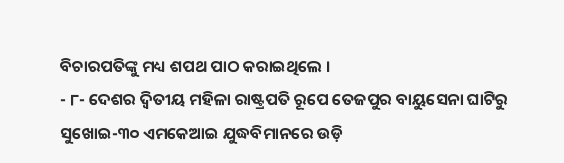ବିଚାରପତିଙ୍କୁ ମଧ୍ୟ ଶପଥ ପାଠ କରାଇଥିଲେ ।
- ୮- ଦେଶର ଦ୍ୱିତୀୟ ମହିଳା ରାଷ୍ଟ୍ରପତି ରୂପେ ତେଜପୁର ବାୟୁସେନା ଘାଟିରୁ ସୁଖୋଇ-୩୦ ଏମକେଆଇ ଯୁଦ୍ଧବିମାନରେ ଉଡ଼ି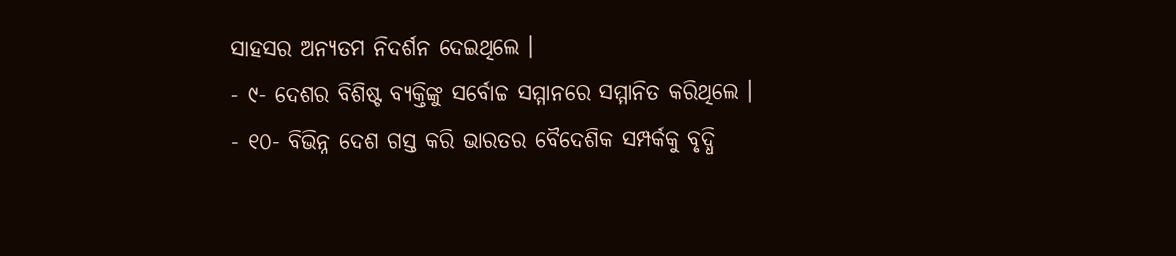ସାହସର ଅନ୍ୟତମ ନିଦର୍ଶନ ଦେଇଥିଲେ ।
- ୯- ଦେଶର ବିଶିଷ୍ଟ ବ୍ୟକ୍ତିଙ୍କୁ ସର୍ବୋଚ୍ଚ ସମ୍ମାନରେ ସମ୍ମାନିତ କରିଥିଲେ ।
- ୧୦- ବିଭିନ୍ନ ଦେଶ ଗସ୍ତ କରି ଭାରତର ବୈଦେଶିକ ସମ୍ପର୍କକୁ ବୃଦ୍ଧି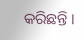କରିଛନ୍ତି ।